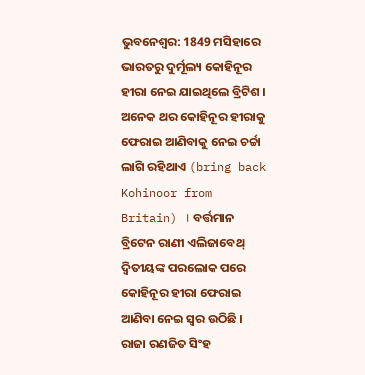ଭୁବନେଶ୍ବର: 1849 ମସିହାରେ ଭାରତରୁ ଦୁର୍ମୂଲ୍ୟ କୋହିନୂର ହୀରା ନେଇ ଯାଇଥିଲେ ବ୍ରିଟିଶ । ଅନେକ ଥର କୋହିନୂର ହୀରାକୁ ଫେରାଇ ଆଣିବାକୁ ନେଇ ଚର୍ଚ୍ଚା ଲାଗି ରହିଥାଏ (bring back Kohinoor from Britain) । ବର୍ତ୍ତମାନ ବ୍ରିଟେନ ରାଣୀ ଏଲିଜାବେଥ୍ ଦ୍ବିତୀୟଙ୍କ ପରଲୋକ ପରେ କୋହିନୂର ହୀରା ଫେରାଇ ଆଣିବା ନେଇ ସ୍ବର ଉଠିଛି । ରାଜା ରଣଜିତ ସିଂହ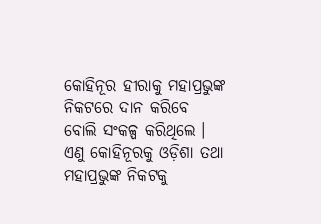କୋହିନୂର ହୀରାକୁ ମହାପ୍ରଭୁଙ୍କ ନିକଟରେ ଦାନ କରିବେ ବୋଲି ସଂକଳ୍ପ କରିଥିଲେ । ଏଣୁ କୋହିନୂରକୁ ଓଡ଼ିଶା ତଥା ମହାପ୍ରଭୁଙ୍କ ନିକଟକୁ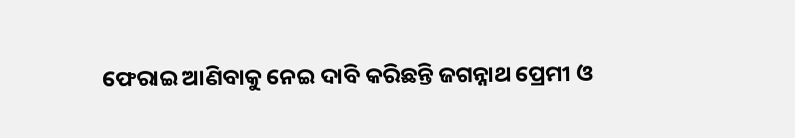ଫେରାଇ ଆଣିବାକୁ ନେଇ ଦାବି କରିଛନ୍ତି ଜଗନ୍ନାଥ ପ୍ରେମୀ ଓ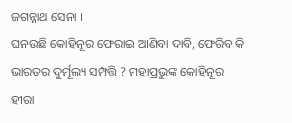ଜଗନ୍ନାଥ ସେନା ।
ଘନଉଛି କୋହିନୂର ଫେରାଇ ଆଣିବା ଦାବି, ଫେରିବ କି ଭାରତର ଦୁର୍ମୂଲ୍ୟ ସମ୍ପତ୍ତି ? ମହାପ୍ରଭୁଙ୍କ କୋହିନୂର ହୀରା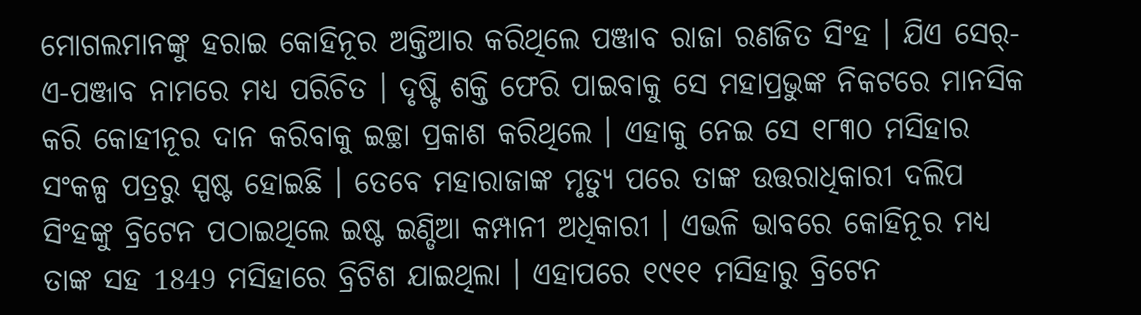ମୋଗଲମାନଙ୍କୁ ହରାଇ କୋହିନୂର ଅକ୍ତିଆର କରିଥିଲେ ପଞ୍ଜାବ ରାଜା ରଣଜିତ ସିଂହ । ଯିଏ ସେର୍-ଏ-ପଞ୍ଜାବ ନାମରେ ମଧ୍ୟ ପରିଚିତ । ଦୃଷ୍ଟି ଶକ୍ତି ଫେରି ପାଇବାକୁ ସେ ମହାପ୍ରଭୁଙ୍କ ନିକଟରେ ମାନସିକ କରି କୋହୀନୂର ଦାନ କରିବାକୁ ଇଚ୍ଛା ପ୍ରକାଶ କରିଥିଲେ । ଏହାକୁ ନେଇ ସେ ୧୮୩୦ ମସିହାର ସଂକଳ୍ପ ପତ୍ରରୁ ସ୍ପଷ୍ଟ ହୋଇଛି । ତେବେ ମହାରାଜାଙ୍କ ମୃତ୍ୟୁ ପରେ ତାଙ୍କ ଉତ୍ତରାଧିକାରୀ ଦଲିପ ସିଂହଙ୍କୁ ବ୍ରିଟେନ ପଠାଇଥିଲେ ଇଷ୍ଟ ଇଣ୍ଡିଆ କମ୍ପାନୀ ଅଧିକାରୀ । ଏଭଳି ଭାବରେ କୋହିନୂର ମଧ୍ୟ ତାଙ୍କ ସହ 1849 ମସିହାରେ ବ୍ରିଟିଶ ଯାଇଥିଲା । ଏହାପରେ ୧୯୧୧ ମସିହାରୁ ବ୍ରିଟେନ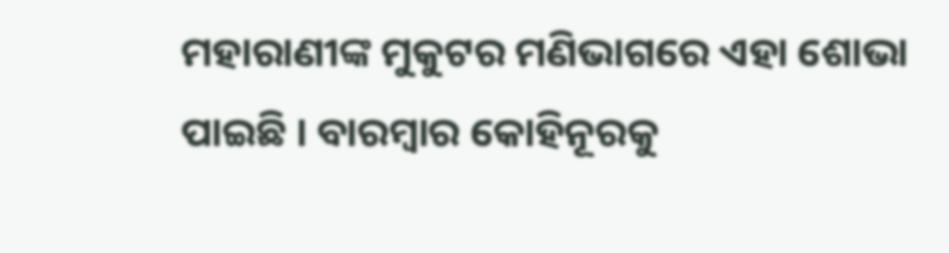ମହାରାଣୀଙ୍କ ମୁକୁଟର ମଣିଭାଗରେ ଏହା ଶୋଭା ପାଇଛି । ବାରମ୍ବାର କୋହିନୂରକୁ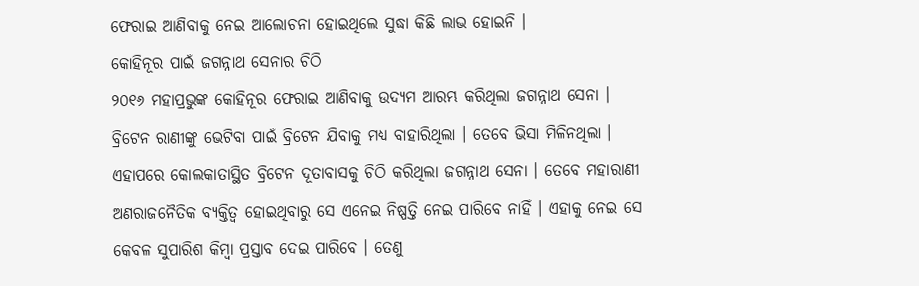ଫେରାଇ ଆଣିବାକୁ ନେଇ ଆଲୋଚନା ହୋଇଥିଲେ ସୁଦ୍ଧା କିଛି ଲାଭ ହୋଇନି ।
କୋହିନୂର ପାଇଁ ଜଗନ୍ନାଥ ସେନାର ଚିଠି
୨୦୧୬ ମହାପ୍ରଭୁଙ୍କ କୋହିନୂର ଫେରାଇ ଆଣିବାକୁ ଉଦ୍ୟମ ଆରମ୍ଭ କରିଥିଲା ଜଗନ୍ନାଥ ସେନା । ବ୍ରିଟେନ ରାଣୀଙ୍କୁ ଭେଟିବା ପାଇଁ ବ୍ରିଟେନ ଯିବାକୁ ମଧ୍ୟ ବାହାରିଥିଲା । ତେବେ ଭିସା ମିଳିନଥିଲା । ଏହାପରେ କୋଲକାତାସ୍ଥିତ ବ୍ରିଟେନ ଦୂତାବାସକୁ ଚିଠି କରିଥିଲା ଜଗନ୍ନାଥ ସେନା । ତେବେ ମହାରାଣୀ ଅଣରାଜନୈତିକ ବ୍ୟକ୍ତିତ୍ବ ହୋଇଥିବାରୁ ସେ ଏନେଇ ନିଷ୍ପତ୍ତି ନେଇ ପାରିବେ ନାହିଁ । ଏହାକୁ ନେଇ ସେ କେବଳ ସୁପାରିଶ କିମ୍ବା ପ୍ରସ୍ତାବ ଦେଇ ପାରିବେ । ତେଣୁ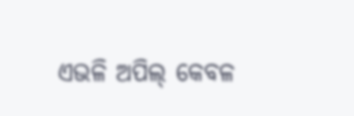ଏଭଳି ଅପିଲ୍ କେବଳ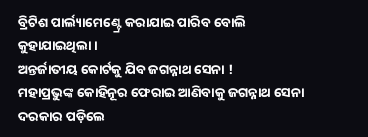ବ୍ରିଟିଶ ପାର୍ଲ୍ୟାମେଣ୍ଟ୍ରେ କରାଯାଇ ପାରିବ ବୋଲି କୁହାଯାଇଥିଲା ।
ଅନ୍ତର୍ଜାତୀୟ କୋର୍ଟକୁ ଯିବ ଜଗନ୍ନାଥ ସେନା !
ମହାପ୍ରଭୁଙ୍କ କୋହିନୂର ଫେରାଇ ଆଣିବାକୁ ଜଗନ୍ନାଥ ସେନା ଦରକାର ପଡ଼ିଲେ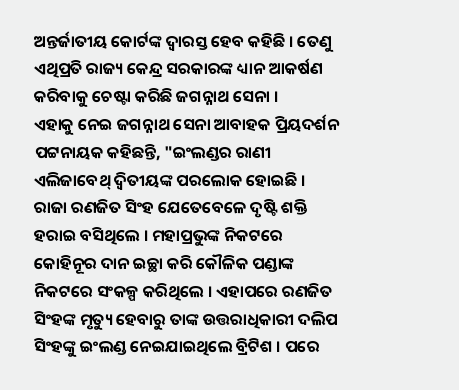ଅନ୍ତର୍ଜାତୀୟ କୋର୍ଟଙ୍କ ଦ୍ବାରସ୍ତ ହେବ କହିଛି । ତେଣୁ ଏଥିପ୍ରତି ରାଜ୍ୟ କେନ୍ଦ୍ର ସରକାରଙ୍କ ଧ୍ୟାନ ଆକର୍ଷଣ କରିବାକୁ ଚେଷ୍ଟା କରିଛି ଜଗନ୍ନାଥ ସେନା ।
ଏହାକୁ ନେଇ ଜଗନ୍ନାଥ ସେନା ଆବାହକ ପ୍ରିୟଦର୍ଶନ ପଟ୍ଟନାୟକ କହିଛନ୍ତି, "ଇଂଲଣ୍ଡର ରାଣୀ ଏଲିଜାବେଥ୍ ଦ୍ବିତୀୟଙ୍କ ପରଲୋକ ହୋଇଛି । ରାଜା ରଣଜିତ ସିଂହ ଯେତେବେଳେ ଦୃଷ୍ଟି ଶକ୍ତି ହରାଇ ବସିଥିଲେ । ମହାପ୍ରଭୁଙ୍କ ନିକଟରେ କୋହିନୂର ଦାନ ଇଚ୍ଛା କରି କୌଳିକ ପଣ୍ଡାଙ୍କ ନିକଟରେ ସଂକଳ୍ପ କରିଥିଲେ । ଏହାପରେ ରଣଜିତ ସିଂହଙ୍କ ମୃତ୍ୟୁ ହେବାରୁ ତାଙ୍କ ଉତ୍ତରାଧିକାରୀ ଦଲିପ ସିଂହଙ୍କୁ ଇଂଲଣ୍ଡ ନେଇଯାଇଥିଲେ ବ୍ରିଟିଶ । ପରେ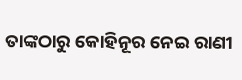ତାଙ୍କଠାରୁ କୋହିନୂର ନେଇ ରାଣୀ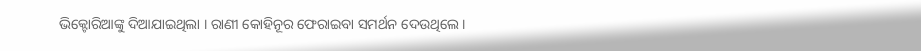ଭିକ୍ଟୋରିଆଙ୍କୁ ଦିଆଯାଇଥିଲା । ରାଣୀ କୋହିନୂର ଫେରାଇବା ସମର୍ଥନ ଦେଉଥିଲେ ।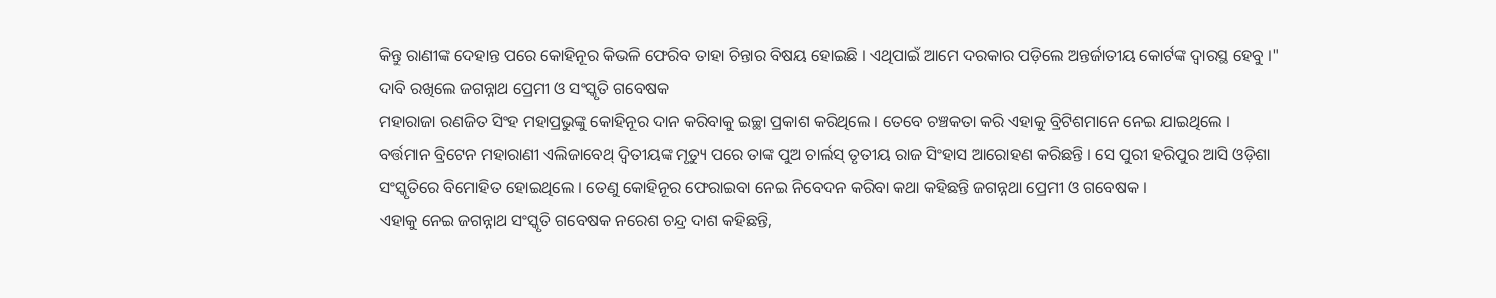କିନ୍ତୁ ରାଣୀଙ୍କ ଦେହାନ୍ତ ପରେ କୋହିନୂର କିଭଳି ଫେରିବ ତାହା ଚିନ୍ତାର ବିଷୟ ହୋଇଛି । ଏଥିପାଇଁ ଆମେ ଦରକାର ପଡ଼ିଲେ ଅନ୍ତର୍ଜାତୀୟ କୋର୍ଟଙ୍କ ଦ୍ବାରସ୍ଥ ହେବୁ ।"
ଦାବି ରଖିଲେ ଜଗନ୍ନାଥ ପ୍ରେମୀ ଓ ସଂସ୍କୃତି ଗବେଷକ
ମହାରାଜା ରଣଜିତ ସିଂହ ମହାପ୍ରଭୁଙ୍କୁ କୋହିନୂର ଦାନ କରିବାକୁ ଇଚ୍ଛା ପ୍ରକାଶ କରିଥିଲେ । ତେବେ ଚଞ୍ଚକତା କରି ଏହାକୁ ବ୍ରିଟିଶମାନେ ନେଇ ଯାଇଥିଲେ । ବର୍ତ୍ତମାନ ବ୍ରିଟେନ ମହାରାଣୀ ଏଲିଜାବେଥ୍ ଦ୍ବିତୀୟଙ୍କ ମୃତ୍ୟୁ ପରେ ତାଙ୍କ ପୁଅ ଚାର୍ଲସ୍ ତୃତୀୟ ରାଜ ସିଂହାସ ଆରୋହଣ କରିଛନ୍ତି । ସେ ପୁରୀ ହରିପୁର ଆସି ଓଡ଼ିଶା ସଂସ୍କୃତିରେ ବିମୋହିତ ହୋଇଥିଲେ । ତେଣୁ କୋହିନୂର ଫେରାଇବା ନେଇ ନିବେଦନ କରିବା କଥା କହିଛନ୍ତି ଜଗନ୍ନଥା ପ୍ରେମୀ ଓ ଗବେଷକ ।
ଏହାକୁ ନେଇ ଜଗନ୍ନାଥ ସଂସ୍କୃତି ଗବେଷକ ନରେଶ ଚନ୍ଦ୍ର ଦାଶ କହିଛନ୍ତି,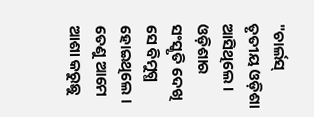"ଚାର୍ଲସ୍ ତୃତୀୟ ଓଡ଼ିଶା ଆସିଥିଲେ । ଓଡ଼ିଶାର ସଂସ୍କୃତି ଦେଖି ସେ ବିମୁଗ୍ଧ ହୋଇଥିଲେ । ତେଣୁ ଆମେ ଆଶା କରୁଛୁ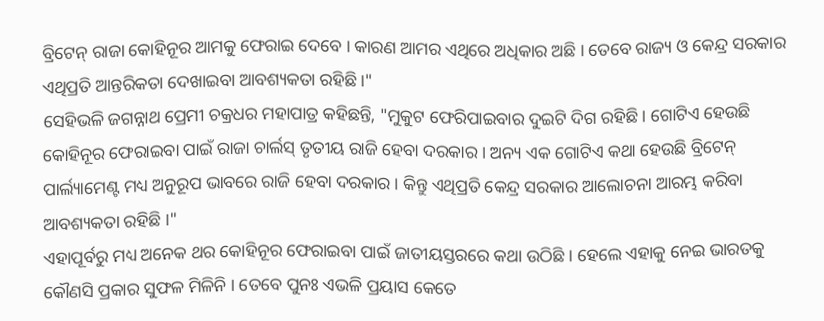ବ୍ରିଟେନ୍ ରାଜା କୋହିନୂର ଆମକୁ ଫେରାଇ ଦେବେ । କାରଣ ଆମର ଏଥିରେ ଅଧିକାର ଅଛି । ତେବେ ରାଜ୍ୟ ଓ କେନ୍ଦ୍ର ସରକାର ଏଥିପ୍ରତି ଆନ୍ତରିକତା ଦେଖାଇବା ଆବଶ୍ୟକତା ରହିଛି ।"
ସେହିଭଳି ଜଗନ୍ନାଥ ପ୍ରେମୀ ଚକ୍ରଧର ମହାପାତ୍ର କହିଛନ୍ତି, "ମୁକୁଟ ଫେରିପାଇବାର ଦୁଇଟି ଦିଗ ରହିଛି । ଗୋଟିଏ ହେଉଛି କୋହିନୂର ଫେରାଇବା ପାଇଁ ରାଜା ଚାର୍ଲସ୍ ତୃତୀୟ ରାଜି ହେବା ଦରକାର । ଅନ୍ୟ ଏକ ଗୋଟିଏ କଥା ହେଉଛି ବ୍ରିଟେନ୍ ପାର୍ଲ୍ୟାମେଣ୍ଟ ମଧ୍ୟ ଅନୁରୂପ ଭାବରେ ରାଜି ହେବା ଦରକାର । କିନ୍ତୁ ଏଥିପ୍ରତି କେନ୍ଦ୍ର ସରକାର ଆଲୋଚନା ଆରମ୍ଭ କରିବା ଆବଶ୍ୟକତା ରହିଛି ।"
ଏହାପୂର୍ବରୁ ମଧ୍ୟ ଅନେକ ଥର କୋହିନୂର ଫେରାଇବା ପାଇଁ ଜାତୀୟସ୍ତରରେ କଥା ଉଠିଛି । ହେଲେ ଏହାକୁ ନେଇ ଭାରତକୁ କୌଣସି ପ୍ରକାର ସୁଫଳ ମିଳିନି । ତେବେ ପୁନଃ ଏଭଳି ପ୍ରୟାସ କେତେ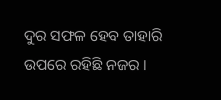ଦୁର ସଫଳ ହେବ ତାହାରି ଉପରେ ରହିଛି ନଜର ।